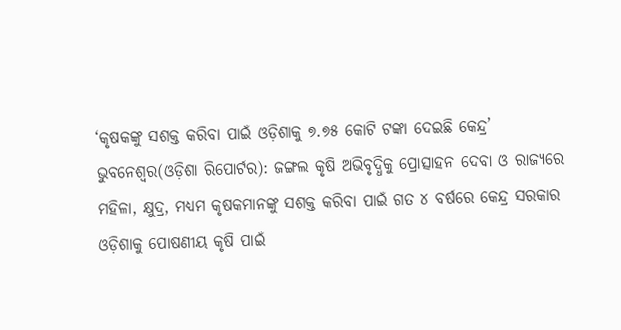‘କୃଷକଙ୍କୁ ସଶକ୍ତ କରିବା ପାଇଁ ଓଡ଼ିଶାକୁ ୭.୭୫ କୋଟି ଟଙ୍କା ଦେଇଛି କେନ୍ଦ୍ର’
ଭୁବନେଶ୍ୱର(ଓଡ଼ିଶା ରିପୋର୍ଟର): ଜଙ୍ଗଲ କୃଷି ଅଭିବୃଦ୍ଧିକୁ ପ୍ରୋତ୍ସାହନ ଦେବା ଓ ରାଜ୍ୟରେ ମହିଳା, କ୍ଷୁଦ୍ର, ମଧ୍ୟମ କୃଷକମାନଙ୍କୁ ସଶକ୍ତ କରିବା ପାଇଁ ଗତ ୪ ବର୍ଷରେ କେନ୍ଦ୍ର ସରକାର ଓଡ଼ିଶାକୁ ପୋଷଣୀୟ କୃଷି ପାଇଁ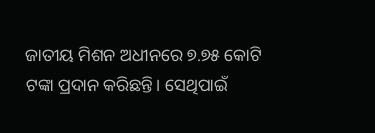ଜାତୀୟ ମିଶନ ଅଧୀନରେ ୭.୭୫ କୋଟି ଟଙ୍କା ପ୍ରଦାନ କରିଛନ୍ତି। ସେଥିପାଇଁ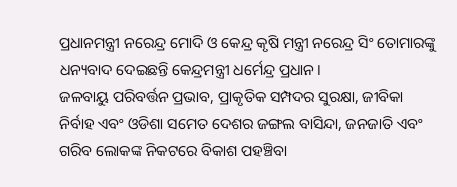ପ୍ରଧାନମନ୍ତ୍ରୀ ନରେନ୍ଦ୍ର ମୋଦି ଓ କେନ୍ଦ୍ର କୃଷି ମନ୍ତ୍ରୀ ନରେନ୍ଦ୍ର ସିଂ ତୋମାରଙ୍କୁ ଧନ୍ୟବାଦ ଦେଇଛନ୍ତି କେନ୍ଦ୍ରମନ୍ତ୍ରୀ ଧର୍ମେନ୍ଦ୍ର ପ୍ରଧାନ।
ଜଳବାୟୁ ପରିବର୍ତ୍ତନ ପ୍ରଭାବ, ପ୍ରାକୃତିକ ସମ୍ପଦର ସୁରକ୍ଷା, ଜୀବିକା ନିର୍ବାହ ଏବଂ ଓଡିଶା ସମେତ ଦେଶର ଜଙ୍ଗଲ ବାସିନ୍ଦା, ଜନଜାତି ଏବଂ ଗରିବ ଲୋକଙ୍କ ନିକଟରେ ବିକାଶ ପହଞ୍ଚିବା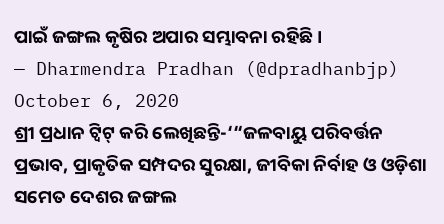ପାଇଁ ଜଙ୍ଗଲ କୃଷିର ଅପାର ସମ୍ଭାବନା ରହିଛି ।
— Dharmendra Pradhan (@dpradhanbjp) October 6, 2020
ଶ୍ରୀ ପ୍ରଧାନ ଟ୍ୱିଟ୍ କରି ଲେଖିଛନ୍ତି-‘“ଜଳବାୟୁ ପରିବର୍ତ୍ତନ ପ୍ରଭାବ, ପ୍ରାକୃତିକ ସମ୍ପଦର ସୁରକ୍ଷା, ଜୀବିକା ନିର୍ବାହ ଓ ଓଡ଼ିଶା ସମେତ ଦେଶର ଜଙ୍ଗଲ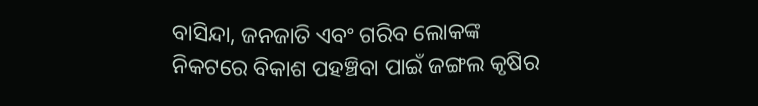ବାସିନ୍ଦା, ଜନଜାତି ଏବଂ ଗରିବ ଲୋକଙ୍କ ନିକଟରେ ବିକାଶ ପହଞ୍ଚିବା ପାଇଁ ଜଙ୍ଗଲ କୃଷିର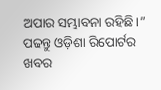ଅପାର ସମ୍ଭାବନା ରହିଛି।”
ପଢନ୍ତୁ ଓଡ଼ିଶା ରିପୋର୍ଟର ଖବର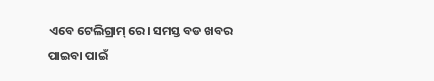ଏବେ ଟେଲିଗ୍ରାମ୍ ରେ। ସମସ୍ତ ବଡ ଖବର ପାଇବା ପାଇଁ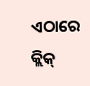ଏଠାରେ କ୍ଲିକ୍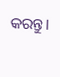କରନ୍ତୁ।